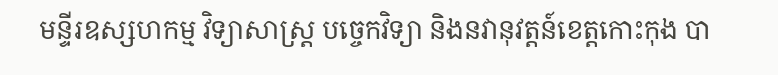មន្ទីរឧស្សហកម្ម វិទ្យាសាស្រ្ត បច្ចេកវិទ្យា និងនវានុវត្តន៍ខេត្តកោះកុង បា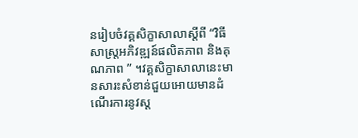នរៀបចំវគ្គសិក្ខាសាលាស្តីពី “វិធីសាស្រ្តអភិវឌ្ឍន៍ផលិតភាព និងគុណភាព ” ។វគ្គសិក្ខាសាលានេះមានសារះសំខាន់ជួយអោយមានដំណើរការនូវស្ត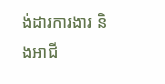ង់ដារការងារ និងអាជី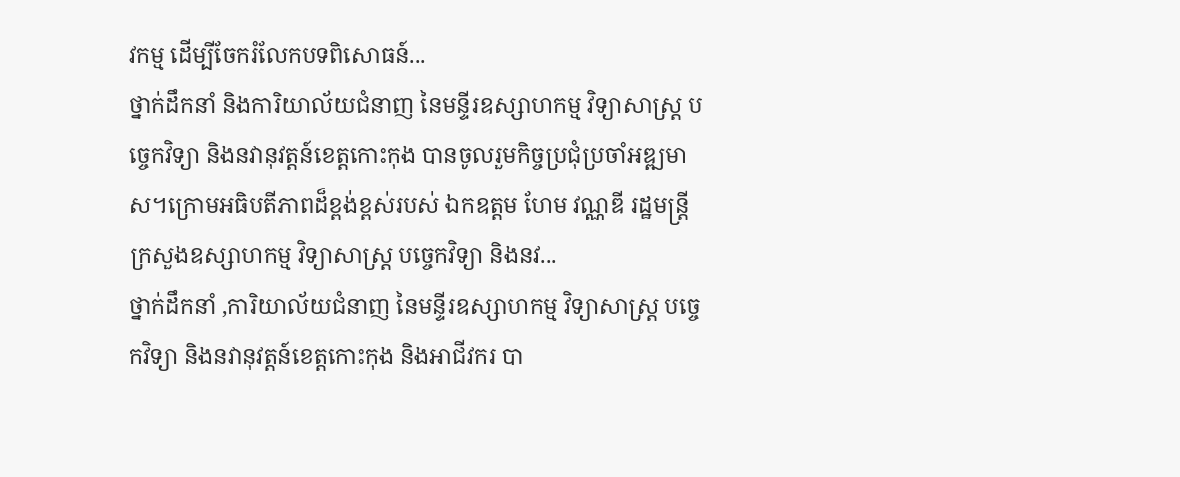វកម្ម ដើម្បីចែករំលែកបទពិសោធន៍...
ថ្នាក់ដឹកនាំ និងការិយាល័យជំនាញ នៃមន្ទីរឧស្សាហកម្ម វិទ្យាសាស្រ្ត បច្ចេកវិទ្យា និងនវានុវត្តន៍ខេត្តកោះកុង បានចូលរួមកិច្ចប្រជុំប្រចាំអឌ្ឍមាស។ក្រោមអធិបតីភាពដ៏ខ្ពង់ខ្ពស់របស់ ឯកឧត្តម ហែម វណ្ណឌី រដ្ឋមន្ត្រីក្រសួងឧស្សាហកម្ម វិទ្យាសាស្ត្រ បច្ចេកវិទ្យា និងនវ...
ថ្នាក់ដឹកនាំ ,ការិយាល័យជំនាញ នៃមន្ទីរឧស្សាហកម្ម វិទ្យាសាស្ត្រ បច្ចេកវិទ្យា និងនវានុវត្តន៍ខេត្តកោះកុង និងអាជីវករ បា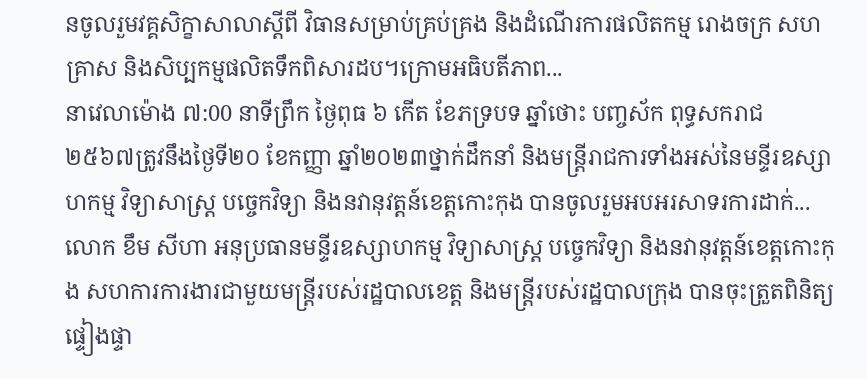នចូលរួមវគ្គសិក្ខាសាលាស្តីពី វិធានសម្រាប់គ្រប់គ្រង និងដំណើរការផលិតកម្ម រោងចក្រ សហគ្រាស និងសិប្បកម្មផលិតទឹកពិសារដប។ក្រោមអធិបតីភាព...
នាវេលាម៉ោង ៧:00 នាទីព្រឹក ថ្ងៃពុធ ៦ កើត ខែភទ្របទ ឆ្នាំថោះ បញ្ចស័ក ពុទ្ធសករាជ ២៥៦៧ត្រូវនឹងថ្ងៃទី២០ ខែកញ្ញា ឆ្នាំ២០២៣ថ្នាក់ដឹកនាំ និងមន្រ្តីរាជការទាំងអស់នៃមន្ទីរឧស្សាហកម្ម វិទ្យាសាស្ត្រ បច្ចេកវិទ្យា និងនវានុវត្តន៍ខេត្តកោះកុង បានចូលរួមអបអរសាទរការដាក់...
លោក ខឹម សីហា អនុប្រធានមន្ទីរឧស្សាហកម្ម វិទ្យាសាស្ត្រ បច្ចេកវិទ្យា និងនវានុវត្តន៍ខេត្តកោះកុង សហការការងារជាមួយមន្រ្តីរបស់រដ្ឋបាលខេត្ត និងមន្ត្រីរបស់រដ្ឋបាលក្រុង បានចុះត្រួតពិនិត្យ ផ្ទៀងផ្ទា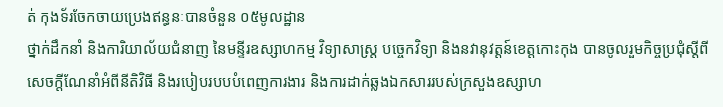ត់ កុងទ័រចែកចាយប្រេងឥន្ធនៈបានចំនួន ០៥មូលដ្ឋាន
ថ្នាក់ដឹកនាំ និងការិយាល័យជំនាញ នៃមន្ទីរឧស្សាហកម្ម វិទ្យាសាស្ត្រ បច្ចេកវិទ្យា និងនវានុវត្តន៍ខេត្តកោះកុង បានចូលរួមកិច្ចប្រជុំស្តីពីសេចក្តីណែនាំអំពីនីតិវិធី និងរបៀបរបបបំពេញការងារ និងការដាក់ឆ្លងឯកសាររបស់ក្រសួងឧស្សាហ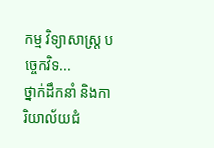កម្ម វិទ្យាសាស្ត្រ បច្ចេកវិទ...
ថ្នាក់ដឹកនាំ និងការិយាល័យជំ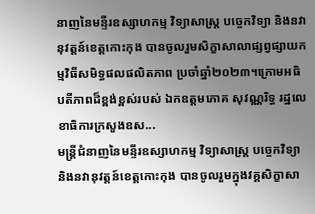នាញនៃមន្ទីរឧស្សាហកម្ម វិទ្យាសាស្រ្ត បច្ចេកវិទ្យា និងនវានុវត្តន៍ខេត្តកោះកុង បានចូលរួមសិក្ខាសាលាផ្សព្វផ្សាយកម្មវិធីសមិទ្ធផលផលិតភាព ប្រចាំឆ្នាំ២០២៣។ក្រោមអធិបតីភាពដ៏ខ្ពង់ខ្ពស់របស់ ឯកឧត្តមភោគ សុវណ្ណរិទ្ធ រដ្ឋលេខាធិការក្រសួងឧស...
មន្រ្តីជំនាញនៃមន្ទីរឧស្សាហកម្ម វិទ្យាសាស្ត្រ បច្ចេកវិទ្យា និងនវានុវត្តន៍ខេត្តកោះកុង បានចូលរួមក្នុងវគ្គសិក្ខាសា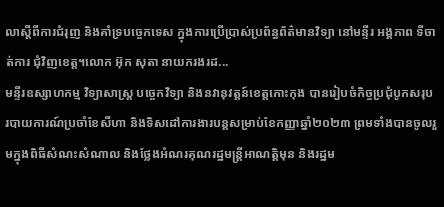លាស្តីពីការជំរុញ និងគាំទ្របច្ចេកទេស ក្នុងការប្រើប្រាស់ប្រព័ន្ធព័ត៌មានវិទ្យា នៅមន្ទីរ អង្គភាព ទីចាត់ការ ជុំវិញខេត្ត។លោក អ៊ុក សុតា នាយករងរដ...
មន្ទីរឧស្សាហកម្ម វិទ្យាសាស្ត្រ បច្ចេកវិទ្យា និងនវានុវត្តន៍ខេត្តកោះកុង បានរៀបចំកិច្ចប្រជុំបូកសរុបរបាយការណ៍ប្រចាំខែសីហា និងទិសដៅការងារបន្តសម្រាប់ខែកញ្ញាឆ្នាំ២០២៣ ព្រមទាំងបានចូលរួមក្នុងពិធីសំណះសំណាល និងថ្លែងអំណរគុណរដ្ឋមន្ត្រីអាណត្តិមុន និងរដ្ឋម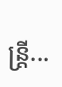ន្ត្រី...